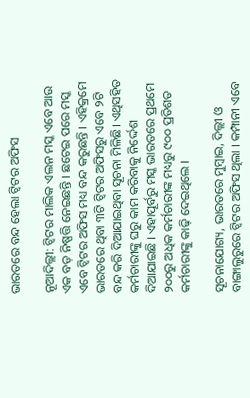ଭାରତରେ ବନ୍ଦ ହେଲା ଟ୍ୱିଟର ଅଫିସ

ନୂଆଦିଲ୍ଲୀ: ଟ୍ୱିଟର ମାଲିକ ଏଲନ ମସ୍କ ଏବେ ଆଉ ଏକ ବଡ଼ ନିଷ୍ପତ୍ତି ନେଇଛନ୍ତି । ଛଟେଇ ପରେ ମସ୍କ ଏବେ ଟ୍ୱିଟର ଅଫିସ ମଧ୍ୟ ବନ୍ଦ କରୁଛନ୍ତି । ଏହିକ୍ରମେ ଭାରତରେ ଥିବା ୩ଟି ଟ୍ୱିଟର ଅଫିସରୁ ଏବେ ୨ଟି ବନ୍ଦ କରି ଦିଆଯାଇଥିବା ସୂଚନା ମିଳିଛି। ଏଥିସହିତ କର୍ମଚାରୀଙ୍କୁ ଘରୁ କାମ କରିବାକୁ ନିର୍ଦ୍ଦେଶ ଦିଆଯାଇଛି । ଏହାପୂର୍ବରୁ ମସ୍କ ଭାରତରେ ପ୍ରଥମେ ୨୦୦ରୁ ଅଧିକ କର୍ମଚାରୀଙ୍କ ମଧ୍ୟରୁ ୯୦୦ ପ୍ରତିଶତ କର୍ମଚାରୀଙ୍କୁ କାଢ଼ି ଦେଇଥିଲେ ।

ସୂଚନାଯୋଗ୍ୟ, ଭାରତରେ ମୁମ୍ବାଇ, ଦିଲ୍ଲୀ ଓ ବାଙ୍ଗାଲୁରୁରେ ଟ୍ୱିଟର ଅଫିସ ଥିଲା । କମ୍ପାନୀ ଏବେ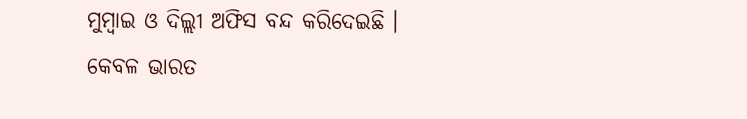ମୁମ୍ବାଇ ଓ ଦିଲ୍ଲୀ ଅଫିସ ବନ୍ଦ କରିଦେଇଛି । କେବଳ ଭାରତ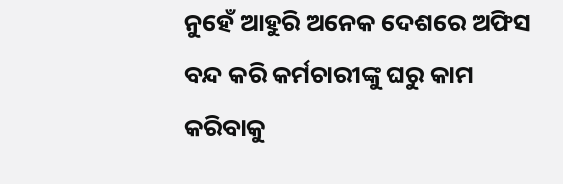ନୁହେଁ ଆହୁରି ଅନେକ ଦେଶରେ ଅଫିସ ବନ୍ଦ କରି କର୍ମଚାରୀଙ୍କୁ ଘରୁ କାମ କରିବାକୁ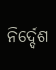ନିର୍ଦ୍ଦେଶ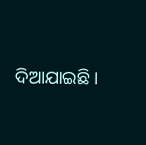ଦିଆଯାଇଛି ।